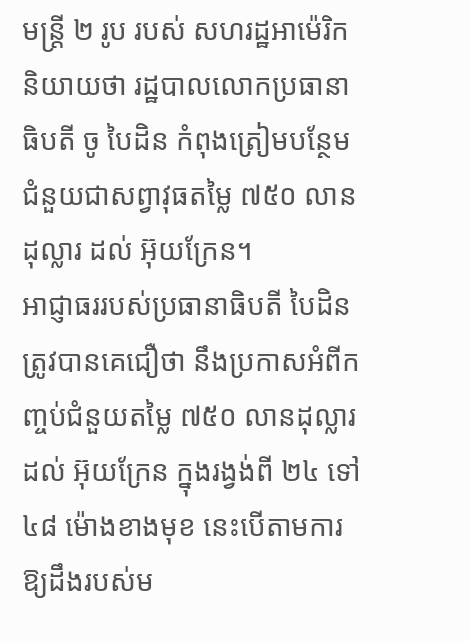មន្ត្រី ២ រូប របស់ សហរដ្ឋអាម៉េរិក និយាយថា រដ្ឋបាលលោកប្រធានាធិបតី ចូ បៃដិន កំពុងត្រៀមបន្ថែមជំនួយជាសព្វាវុធតម្លៃ ៧៥០ លានដុល្លារ ដល់ អ៊ុយក្រែន។
អាជ្ញាធររបស់ប្រធានាធិបតី បៃដិន ត្រូវបានគេជឿថា នឹងប្រកាសអំពីកញ្ចប់ជំនួយតម្លៃ ៧៥០ លានដុល្លារ ដល់ អ៊ុយក្រែន ក្នុងរង្វង់ពី ២៤ ទៅ ៤៨ ម៉ោងខាងមុខ នេះបើតាមការឱ្យដឹងរបស់ម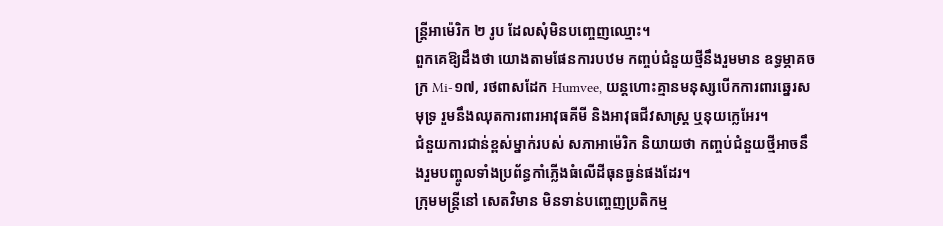ន្ត្រីអាម៉េរិក ២ រូប ដែលសុំមិនបញ្ចេញឈ្មោះ។
ពួកគេឱ្យដឹងថា យោងតាមផែនការបឋម កញ្ចប់ជំនួយថ្មីនឹងរួមមាន ឧទ្ធម្ភាគចក្រ Mi-១៧, រថពាសដែក Humvee, យន្តហោះគ្មានមនុស្សបើកការពារឆ្នេរសមុទ្រ រួមនឹងឈុតការពារអាវុធគីមី និងអាវុធជីវសាស្ត្រ ឬនុយក្លេអែរ។
ជំនួយការជាន់ខ្ពស់ម្នាក់របស់ សភាអាម៉េរិក និយាយថា កញ្ចប់ជំនួយថ្មីអាចនឹងរួមបញ្ចូលទាំងប្រព័ន្ធកាំភ្លើងធំលើដីធុនធ្ងន់ផងដែរ។
ក្រុមមន្ត្រីនៅ សេតវិមាន មិនទាន់បញ្ចេញប្រតិកម្ម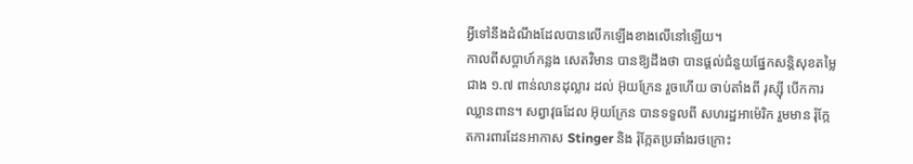អ្វីទៅនឹងដំណឹងដែលបានលើកឡើងខាងលើនៅឡើយ។
កាលពីសប្ដាហ៍កន្លង សេតវិមាន បានឱ្យដឹងថា បានផ្ដល់ជំនួយផ្នែកសន្តិសុខតម្លៃជាង ១.៧ ពាន់លានដុល្លារ ដល់ អ៊ុយក្រែន រួចហើយ ចាប់តាំងពី រុស្ស៊ី បើកការឈ្លានពាន។ សព្វាវុធដែល អ៊ុយក្រែន បានទទួលពី សហរដ្ឋអាម៉េរិក រួមមាន រ៉ុក្កែតការពារដែនអាកាស Stinger និង រ៉ុក្កែតប្រឆាំងរថក្រោះ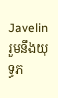Javelin រួមនឹងយុទ្ធភ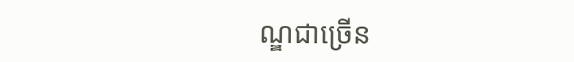ណ្ឌជាច្រើន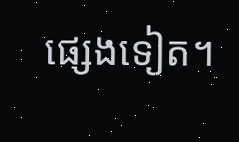ផ្សេងទៀត។